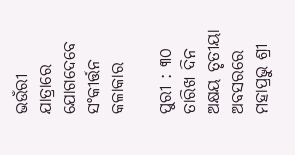ଭଉଁରୀ ଯାତ୍ରାରେ ଯୋଗଦେବେ ସଂକୀର୍ତ୍ତନ କଳାକାର

ପୁରୀ : ୩୦ ତାରିଖ ଦିନ ଅକ୍ଷୟ ତୃତୀୟା ଅବସରରେ ମହାପ୍ରଭୁ ଶ୍ରୀ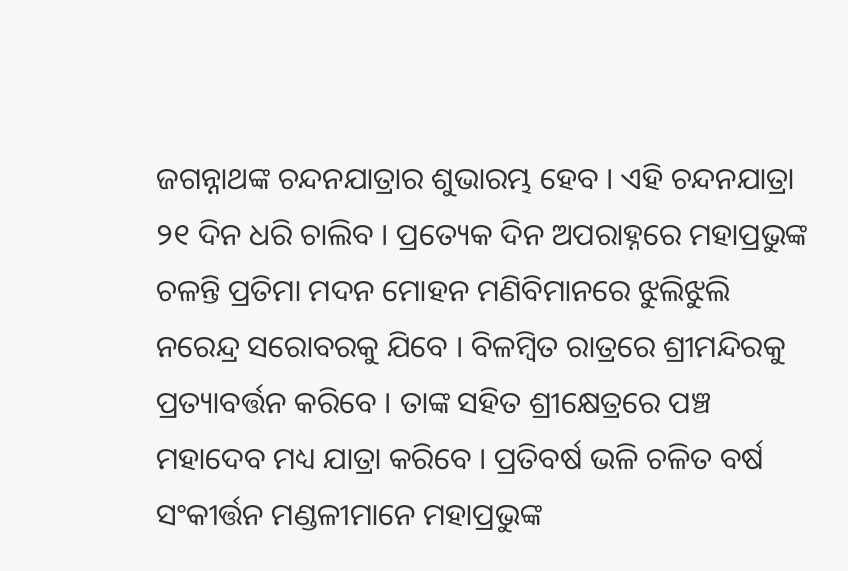ଜଗନ୍ନାଥଙ୍କ ଚନ୍ଦନଯାତ୍ରାର ଶୁଭାରମ୍ଭ ହେବ । ଏହି ଚନ୍ଦନଯାତ୍ରା ୨୧ ଦିନ ଧରି ଚାଲିବ । ପ୍ରତ୍ୟେକ ଦିନ ଅପରାହ୍ନରେ ମହାପ୍ରଭୁଙ୍କ ଚଳନ୍ତି ପ୍ରତିମା ମଦନ ମୋହନ ମଣିବିମାନରେ ଝୁଲିଝୁଲି ନରେନ୍ଦ୍ର ସରୋବରକୁ ଯିବେ । ବିଳମ୍ବିତ ରାତ୍ରରେ ଶ୍ରୀମନ୍ଦିରକୁ ପ୍ରତ୍ୟାବର୍ତ୍ତନ କରିବେ । ତାଙ୍କ ସହିତ ଶ୍ରୀକ୍ଷେତ୍ରରେ ପଞ୍ଚ ମହାଦେବ ମଧ୍ୟ ଯାତ୍ରା କରିବେ । ପ୍ରତିବର୍ଷ ଭଳି ଚଳିତ ବର୍ଷ ସଂକୀର୍ତ୍ତନ ମଣ୍ଡଳୀମାନେ ମହାପ୍ରଭୁଙ୍କ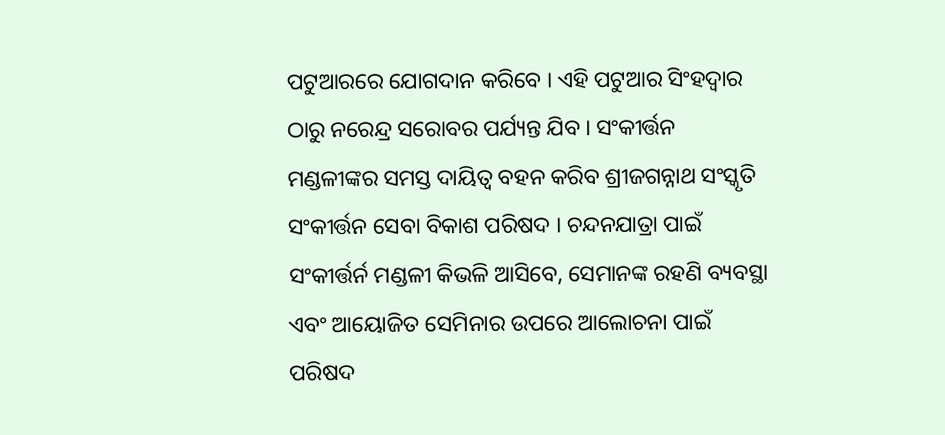ପଟୁଆରରେ ଯୋଗଦାନ କରିବେ । ଏହି ପଟୁଆର ସିଂହଦ୍ୱାର ଠାରୁ ନରେନ୍ଦ୍ର ସରୋବର ପର୍ଯ୍ୟନ୍ତ ଯିବ । ସଂକୀର୍ତ୍ତନ ମଣ୍ଡଳୀଙ୍କର ସମସ୍ତ ଦାୟିତ୍ୱ ବହନ କରିବ ଶ୍ରୀଜଗନ୍ନାଥ ସଂସ୍କୃତି ସଂକୀର୍ତ୍ତନ ସେବା ବିକାଶ ପରିଷଦ । ଚନ୍ଦନଯାତ୍ରା ପାଇଁ ସଂକୀର୍ତ୍ତର୍ନ ମଣ୍ଡଳୀ କିଭଳି ଆସିବେ, ସେମାନଙ୍କ ରହଣି ବ୍ୟବସ୍ଥା ଏବଂ ଆୟୋଜିତ ସେମିନାର ଉପରେ ଆଲୋଚନା ପାଇଁ ପରିଷଦ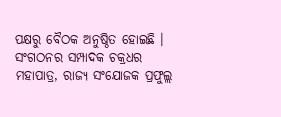ପକ୍ଷରୁ ବୈଠକ ଅନୁଷ୍ଠିତ ହୋଇଛି । ସଂଗଠନର ସମ୍ପାଦକ ଚକ୍ରଧର ମହାପାତ୍ର, ରାଜ୍ୟ ସଂଯୋଜକ ପ୍ରଫୁଲ୍ଲ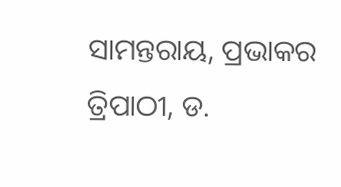ସାମନ୍ତରାୟ, ପ୍ରଭାକର ତ୍ରିପାଠୀ, ଡ.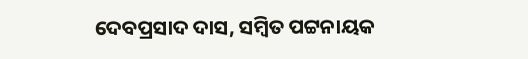ଦେବପ୍ରସାଦ ଦାସ, ସମ୍ବିତ ପଟ୍ଟନାୟକ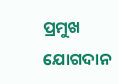ପ୍ରମୁଖ ଯୋଗଦାନ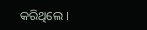କରିଥିଲେ ।